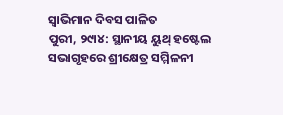ସ୍ୱାଭିମାନ ଦିବସ ପାଳିତ
ପୁରୀ, ୨୯ା୪: ସ୍ଥାନୀୟ ୟୁଥ୍ ହଷ୍ଟେଲ ସଭାଗୃହରେ ଶ୍ରୀକ୍ଷେତ୍ର ସମ୍ମିଳନୀ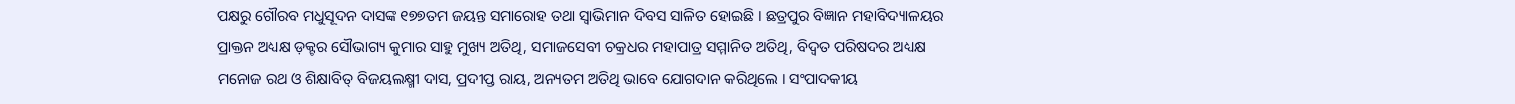ପକ୍ଷରୁ ଗୌରବ ମଧୁସୂଦନ ଦାସଙ୍କ ୧୭୭ତମ ଜୟନ୍ତ ସମାରୋହ ତଥା ସ୍ୱାଭିମାନ ଦିବସ ସାଳିତ ହୋଇଛି । ଛତ୍ରପୁର ବିଜ୍ଞାନ ମହାବିଦ୍ୟାଳୟର ପ୍ରାକ୍ତନ ଅଧ୍ୟକ୍ଷ ଡ଼କ୍ଟର ସୌଭାଗ୍ୟ କୁମାର ସାହୁ ମୁଖ୍ୟ ଅତିଥି, ସମାଜସେବୀ ଚକ୍ରଧର ମହାପାତ୍ର ସମ୍ମାନିତ ଅତିଥି, ବିଦ୍ୱତ ପରିଷଦର ଅଧ୍ୟକ୍ଷ ମନୋଜ ରଥ ଓ ଶିକ୍ଷାବିତ୍ ବିଜୟଲକ୍ଷ୍ମୀ ଦାସ, ପ୍ରଦୀପ୍ତ ରାୟ, ଅନ୍ୟତମ ଅତିଥି ଭାବେ ଯୋଗଦାନ କରିଥିଲେ । ସଂପାଦକୀୟ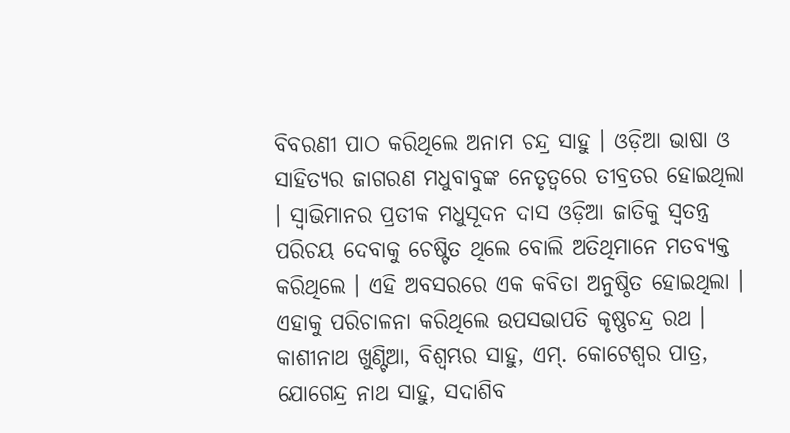ବିବରଣୀ ପାଠ କରିଥିଲେ ଅନାମ ଚନ୍ଦ୍ର ସାହୁ । ଓଡ଼ିଆ ଭାଷା ଓ ସାହିତ୍ୟର ଜାଗରଣ ମଧୁବାବୁଙ୍କ ନେତୃତ୍ୱରେ ତୀବ୍ରତର ହୋଇଥିଲା । ସ୍ୱାଭିମାନର ପ୍ରତୀକ ମଧୁସୂଦନ ଦାସ ଓଡ଼ିଆ ଜାତିକୁ ସ୍ୱତନ୍ତ୍ର ପରିଚୟ ଦେବାକୁ ଚେଷ୍ଟିତ ଥିଲେ ବୋଲି ଅତିଥିମାନେ ମତବ୍ୟକ୍ତ କରିଥିଲେ । ଏହି ଅବସରରେ ଏକ କବିତା ଅନୁଷ୍ଠିତ ହୋଇଥିଲା । ଏହାକୁ ପରିଚାଳନା କରିଥିଲେ ଉପସଭାପତି କୃଷ୍ଣଚନ୍ଦ୍ର ରଥ । କାଶୀନାଥ ଖୁଣ୍ଟିଆ, ବିଶ୍ୱମ୍ଭର ସାହୁ, ଏମ୍. କୋଟେଶ୍ୱର ପାତ୍ର, ଯୋଗେନ୍ଦ୍ର ନାଥ ସାହୁ, ସଦାଶିବ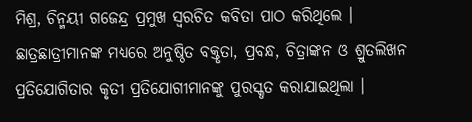ମିଶ୍ର, ଚିନ୍ମୟୀ ଗଜେନ୍ଦ୍ର ପ୍ରମୁଖ ସ୍ୱରଚିତ କବିତା ପାଠ କରିଥିଲେ । ଛାତ୍ରଛାତ୍ରୀମାନଙ୍କ ମଧ୍ୟରେ ଅନୁଷ୍ଠିତ ବକ୍ତୃତା, ପ୍ରବନ୍ଧ, ଚିତ୍ରାଙ୍କନ ଓ ଶ୍ରୁତଲିଖନ ପ୍ରତିଯୋଗିତାର କୃତୀ ପ୍ରତିଯୋଗୀମାନଙ୍କୁ ପୁରସ୍କୃତ କରାଯାଇଥିଲା ।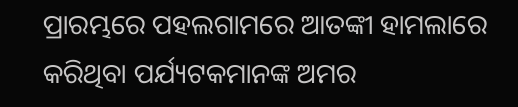ପ୍ରାରମ୍ଭରେ ପହଲଗାମରେ ଆତଙ୍କୀ ହାମଲାରେ କରିଥିବା ପର୍ଯ୍ୟଟକମାନଙ୍କ ଅମର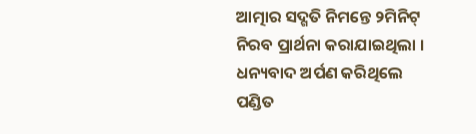ଆତ୍ମାର ସଦ୍ଗତି ନିମନ୍ତେ ୨ମିନିଟ୍ ନିରବ ପ୍ରାର୍ଥନା କରାଯାଇଥିଲା । ଧନ୍ୟବାଦ ଅର୍ପଣ କରିଥିଲେ ପଣ୍ଡିତ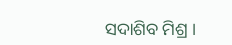ସଦାଶିବ ମିଶ୍ର ।